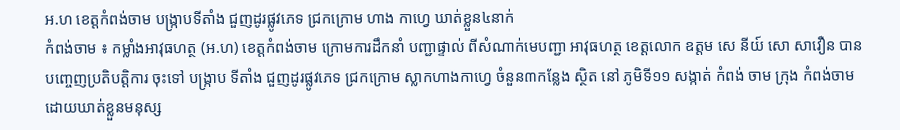អ.ហ ខេត្តកំពង់ចាម បង្ក្រាបទីតាំង ជួញដូរផ្លូវភេទ ជ្រកក្រោម ហាង កាហ្វេ ឃាត់ខ្លួន៤នាក់
កំពង់ចាម ៖ កម្លាំងអាវុធហត្ថ (អ.ហ) ខេត្តកំពង់ចាម ក្រោមការដឹកនាំ បញ្ជាផ្ទាល់ ពីសំណាក់មេបញ្ជា អាវុធហត្ថ ខេត្តលោក ឧត្តម សេ នីយ៍ សោ សាវឿន បានបញ្ចេញប្រតិបត្តិការ ចុះទៅ បង្ក្រាប ទីតាំង ជួញដូរផ្លូវភេទ ជ្រកក្រោម ស្លាកហាងកាហ្វេ ចំនួន៣កន្លែង ស្ថិត នៅ ភូមិទី១១ សង្កាត់ កំពង់ ចាម ក្រុង កំពង់ចាម ដោយឃាត់ខ្លួនមនុស្ស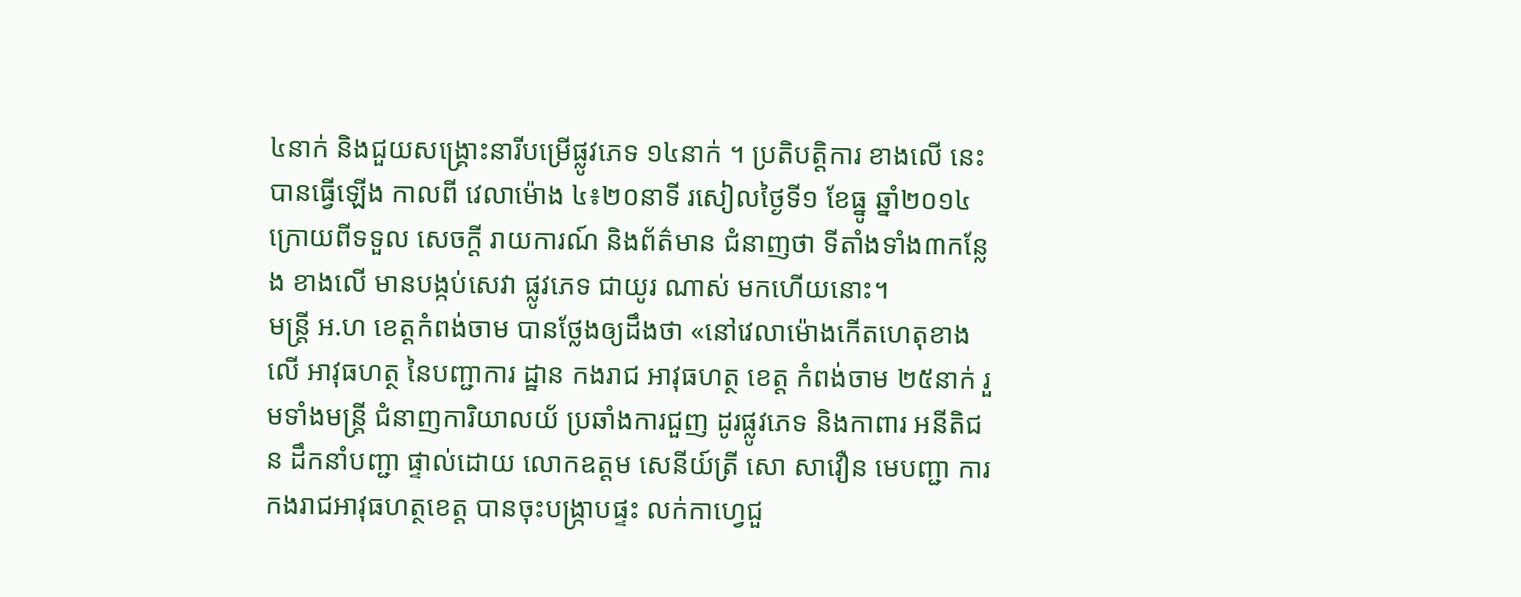៤នាក់ និងជួយសង្គ្រោះនារីបម្រើផ្លូវភេទ ១៤នាក់ ។ ប្រតិបត្តិការ ខាងលើ នេះបានធ្វើឡើង កាលពី វេលាម៉ោង ៤៖២០នាទី រសៀលថ្ងៃទី១ ខែធ្នូ ឆ្នាំ២០១៤ ក្រោយពីទទួល សេចក្តី រាយការណ៍ និងព័ត៌មាន ជំនាញថា ទីតាំងទាំង៣កន្លែង ខាងលើ មានបង្កប់សេវា ផ្លូវភេទ ជាយូរ ណាស់ មកហើយនោះ។
មន្រ្តី អ.ហ ខេត្តកំពង់ចាម បានថ្លែងឲ្យដឹងថា «នៅវេលាម៉ោងកើតហេតុខាងលើ អាវុធហត្ថ នៃបញ្ជាការ ដ្ឋាន កងរាជ អាវុធហត្ថ ខេត្ត កំពង់ចាម ២៥នាក់ រួមទាំងមន្ត្រី ជំនាញការិយាលយ័ ប្រឆាំងការជួញ ដូរផ្លូវភេទ និងកាពារ អនីតិជន ដឹកនាំបញ្ជា ផ្ទាល់ដោយ លោកឧត្តម សេនីយ៍ត្រី សោ សាវឿន មេបញ្ជា ការ កងរាជអាវុធហត្ថខេត្ត បានចុះបង្ក្រាបផ្ទះ លក់កាហ្វេជួ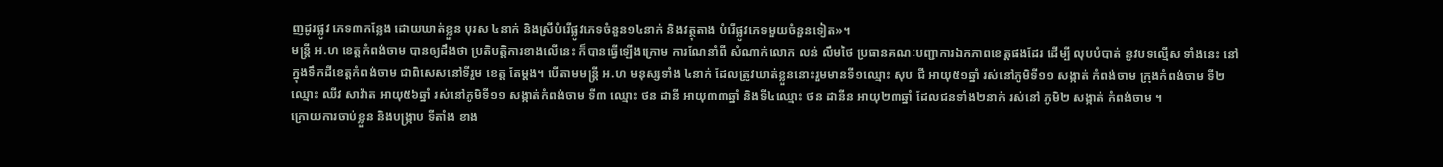ញដូរផ្លូវ ភេទ៣កន្លែង ដោយឃាត់ខ្លួន បុរស ៤នាក់ និងស្រីបំរើផ្លូវភេទចំនួន១៤នាក់ និងវត្ថុតាង បំរើផ្លូវភេទមួយចំនួនទៀត»។
មន្រ្តី អ.ហ ខេត្តកំពង់ចាម បានឲ្យដឹងថា ប្រតិបត្តិការខាងលើនេះ ក៏បានធ្វើឡើងក្រោម ការណែនាំពី សំណាក់លោក លន់ លឹមថៃ ប្រធានគណៈបញ្ជាការឯកភាពខេត្តផងដែរ ដើម្បី លុបបំបាត់ នូវបទល្មើស ទាំងនេះ នៅក្នុងទឹកដីខេត្តកំពង់ចាម ជាពិសេសនៅទីរួម ខេត្ត តែម្តង។ បើតាមមន្រ្តី អ.ហ មនុស្សទាំង ៤នាក់ ដែលត្រូវឃាត់ខ្លួននោះរួមមានទី១ឈ្មោះ សុប ជី អាយុ៥១ឆ្នាំ រស់នៅភូមិទី១១ សង្កាត់ កំពង់ចាម ក្រុងកំពង់ចាម ទី២ឈ្មោះ ឈីវ សាវ៉ាត អាយុ៥៦ឆ្នាំ រស់នៅភូមិទី១១ សង្កាត់កំពង់ចាម ទី៣ ឈ្មោះ ថន ដានី អាយុ៣៣ឆ្នាំ និងទី៤ឈ្មោះ ថន ដានីន អាយុ២៣ឆ្នាំ ដែលជនទាំង២នាក់ រស់នៅ ភូមិ២ សង្កាត់ កំពង់ចាម ។
ក្រោយការចាប់ខ្លួន និងបង្ក្រាប ទីតាំង ខាង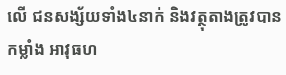លើ ជនសង្ស័យទាំង៤នាក់ និងវត្ថុតាងត្រូវបាន កម្លាំង អាវុធហ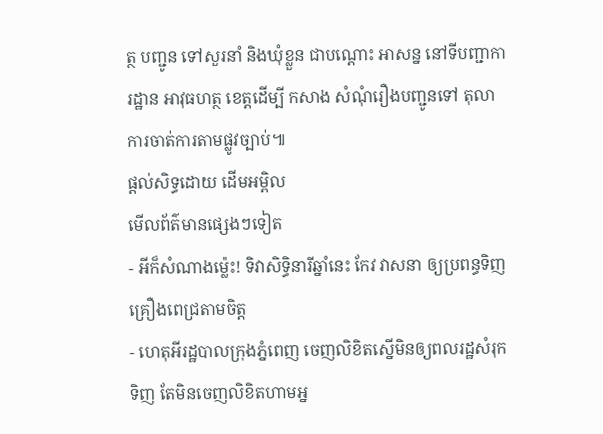ត្ថ បញ្ជូន ទៅសួរនាំ និងឃុំខ្លួន ជាបណ្តោះ អាសន្ន នៅទីបញ្ជាការដ្ឋាន អាវុធហត្ថ ខេត្តដើម្បី កសាង សំណុំរឿងបញ្ជូនទៅ តុលាការចាត់ការតាមផ្លូវច្បាប់៕
ផ្តល់សិទ្ធដោយ ដើមអម្ពិល
មើលព័ត៌មានផ្សេងៗទៀត
- អីក៏សំណាងម្ល៉េះ! ទិវាសិទ្ធិនារីឆ្នាំនេះ កែវ វាសនា ឲ្យប្រពន្ធទិញគ្រឿងពេជ្រតាមចិត្ត
- ហេតុអីរដ្ឋបាលក្រុងភ្នំពេញ ចេញលិខិតស្នើមិនឲ្យពលរដ្ឋសំរុកទិញ តែមិនចេញលិខិតហាមអ្ន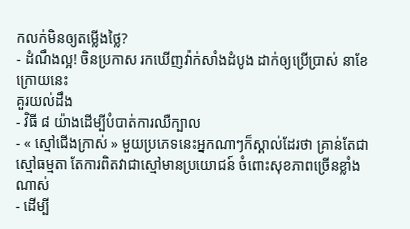កលក់មិនឲ្យតម្លើងថ្លៃ?
- ដំណឹងល្អ! ចិនប្រកាស រកឃើញវ៉ាក់សាំងដំបូង ដាក់ឲ្យប្រើប្រាស់ នាខែក្រោយនេះ
គួរយល់ដឹង
- វិធី ៨ យ៉ាងដើម្បីបំបាត់ការឈឺក្បាល
- « ស្មៅជើងក្រាស់ » មួយប្រភេទនេះអ្នកណាៗក៏ស្គាល់ដែរថា គ្រាន់តែជាស្មៅធម្មតា តែការពិតវាជាស្មៅមានប្រយោជន៍ ចំពោះសុខភាពច្រើនខ្លាំងណាស់
- ដើម្បី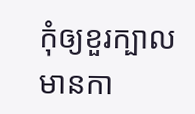កុំឲ្យខួរក្បាលមានកា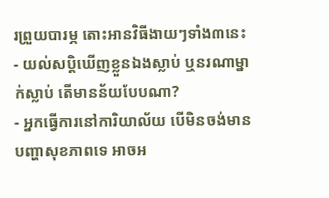រព្រួយបារម្ភ តោះអានវិធីងាយៗទាំង៣នេះ
- យល់សប្តិឃើញខ្លួនឯងស្លាប់ ឬនរណាម្នាក់ស្លាប់ តើមានន័យបែបណា?
- អ្នកធ្វើការនៅការិយាល័យ បើមិនចង់មានបញ្ហាសុខភាពទេ អាចអ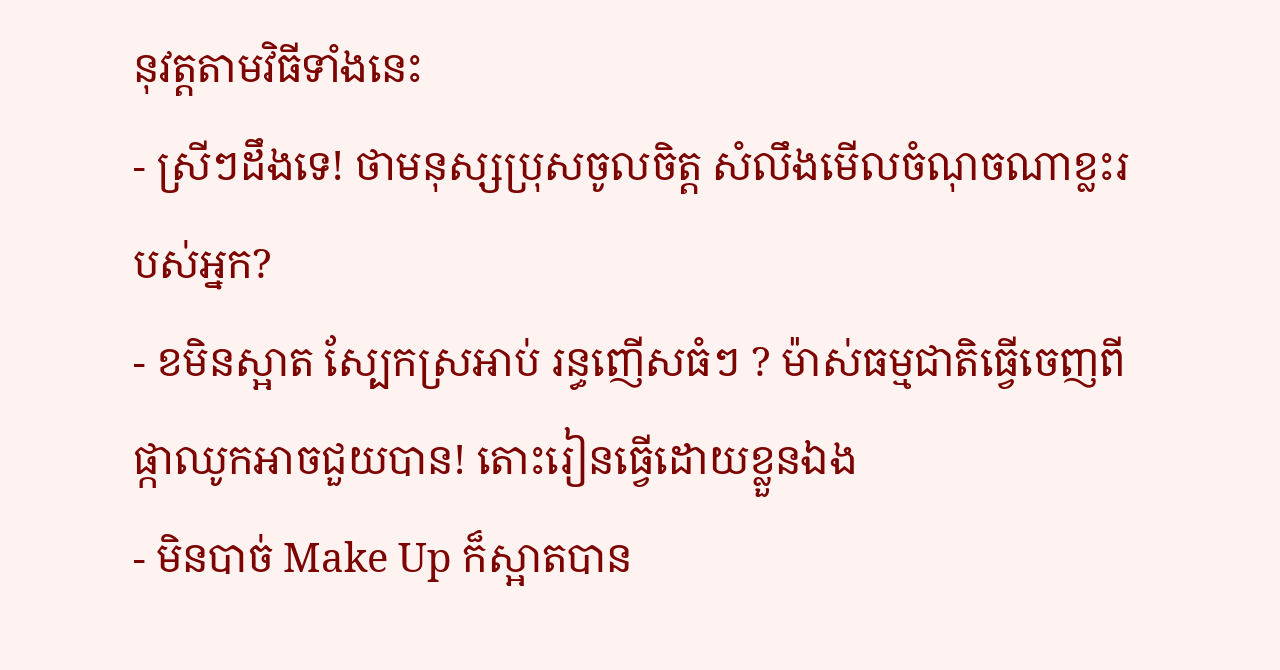នុវត្តតាមវិធីទាំងនេះ
- ស្រីៗដឹងទេ! ថាមនុស្សប្រុសចូលចិត្ត សំលឹងមើលចំណុចណាខ្លះរបស់អ្នក?
- ខមិនស្អាត ស្បែកស្រអាប់ រន្ធញើសធំៗ ? ម៉ាស់ធម្មជាតិធ្វើចេញពីផ្កាឈូកអាចជួយបាន! តោះរៀនធ្វើដោយខ្លួនឯង
- មិនបាច់ Make Up ក៏ស្អាតបាន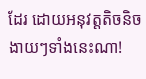ដែរ ដោយអនុវត្តតិចនិចងាយៗទាំងនេះណា!